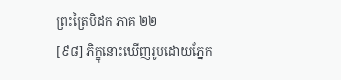ព្រះត្រៃបិដក ភាគ ២២
[៩៨] ភិក្ខុនោះឃើញរូបដោយភ្នែក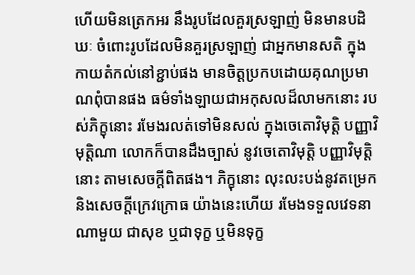ហើយមិនត្រេកអរ នឹងរូបដែលគួរស្រឡាញ់ មិនមានបដិឃៈ ចំពោះរូបដែលមិនគួរស្រឡាញ់ ជាអ្នកមានសតិ ក្នុងកាយតំកល់នៅខ្ជាប់ផង មានចិត្តប្រកបដោយគុណប្រមាណពុំបានផង ធម៌ទាំងឡាយជាអកុសលដ៏លាមកនោះ របស់ភិក្ខុនោះ រមែងរលត់ទៅមិនសល់ ក្នុងចេតោវិមុត្តិ បញ្ញាវិមុត្តិណា លោកក៏បានដឹងច្បាស់ នូវចេតោវិមុត្តិ បញ្ញាវិមុត្តិនោះ តាមសេចក្តីពិតផង។ ភិក្ខុនោះ លុះលះបង់នូវតម្រេក និងសេចក្តីក្រេវក្រោធ យ៉ាងនេះហើយ រមែងទទួលវេទនាណាមួយ ជាសុខ ឬជាទុក្ខ ឬមិនទុក្ខ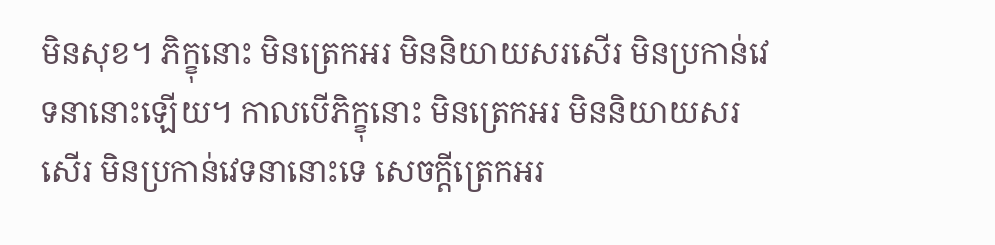មិនសុខ។ ភិក្ខុនោះ មិនត្រេកអរ មិននិយាយសរសើរ មិនប្រកាន់វេទនានោះឡើយ។ កាលបើភិក្ខុនោះ មិនត្រេកអរ មិននិយាយសរសើរ មិនប្រកាន់វេទនានោះទេ សេចក្តីត្រេកអរ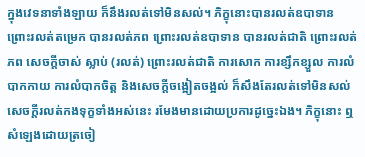ក្នុងវេទនាទាំងឡាយ ក៏នឹងរលត់ទៅមិនសល់។ ភិក្ខុនោះបានរលត់ឧបាទាន ព្រោះរលត់តម្រេក បានរលត់ភព ព្រោះរលត់ឧបាទាន បានរលត់ជាតិ ព្រោះរលត់ភព សេចក្តីចាស់ ស្លាប់ (រលត់) ព្រោះរលត់ជាតិ ការសោក ការខ្សឹកខ្សួល ការលំបាកកាយ ការលំបាកចិត្ត និងសេចក្តីចង្អៀតចង្អល់ ក៏សឹងតែរលត់ទៅមិនសល់ សេចក្តីរលត់កងទុក្ខទាំងអស់នេះ រមែងមានដោយប្រការដូច្នេះឯង។ ភិក្ខុនោះ ឮសំឡេងដោយត្រចៀ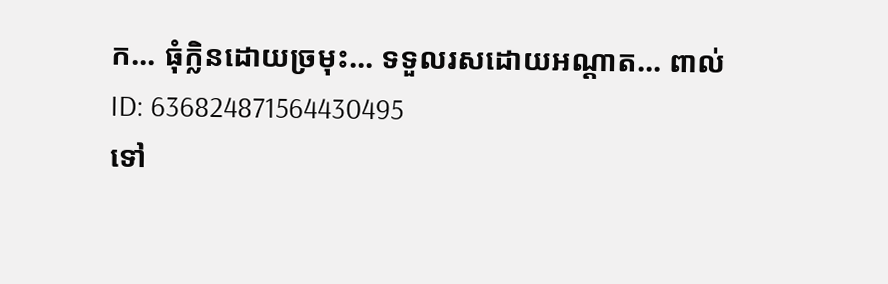ក... ធុំក្លិនដោយច្រមុះ... ទទួលរសដោយអណ្តាត... ពាល់
ID: 636824871564430495
ទៅ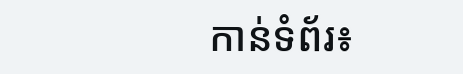កាន់ទំព័រ៖